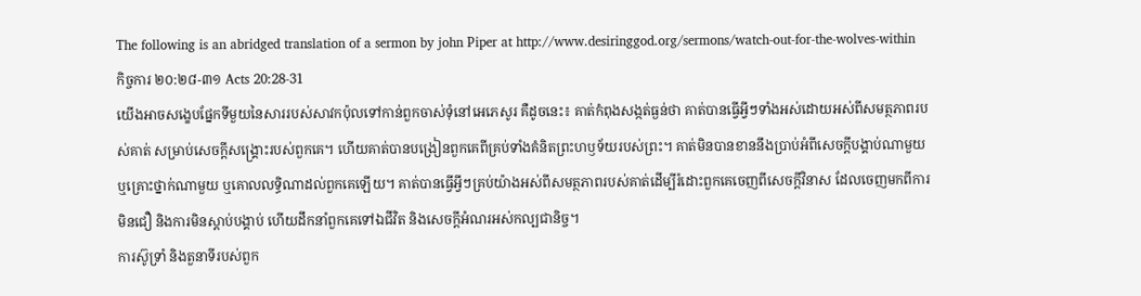The following is an abridged translation of a sermon by john Piper at http://www.desiringgod.org/sermons/watch-out-for-the-wolves-within
កិច្ចការ ២០:២៨-៣១ Acts 20:28-31
យើងអាចសង្ខេបផ្នែកទីមួយនៃសាររបស់សាវកប៉ុលទៅកាន់ពួកចាស់ទុំនៅអេភេសូរ គឺដូចនេះ៖ គាត់កំពុងសង្កត់ធ្ងន់ថា គាត់បានធ្វើអ្វីៗទាំងអស់ដោយអស់ពីសមត្ថភាពរបស់គាត់ សម្រាប់សេចក្តីសង្គ្រោះរបស់ពួកគេ។ ហើយគាត់បានបង្រៀនពួកគេពីគ្រប់ទាំងគំនិតព្រះហឫទ័យរបស់ព្រះ។ គាត់មិនបានខាននឹងប្រាប់អំពីសេចក្តីបង្គាប់ណាមួយ ឬគ្រោះថ្នាក់ណាមួយ ឬគោលលទ្ធិណាដល់ពួកគេឡើយ។ គាត់បានធ្វើអ្វីៗគ្រប់យ៉ាងអស់ពីសមត្ថភាពរបស់គាត់ដើម្បីរំដោះពួកគេចេញពីសេចក្តីវិនាស ដែលចេញមកពីការមិនជឿ និងការមិនស្តាប់បង្គាប់ ហើយដឹកនាំពួកគេទៅឯជីវិត និងសេចក្តីអំណរអស់កល្បជានិច្ច។
ការស៊ូទ្រាំ និងតួនាទីរបស់ពួក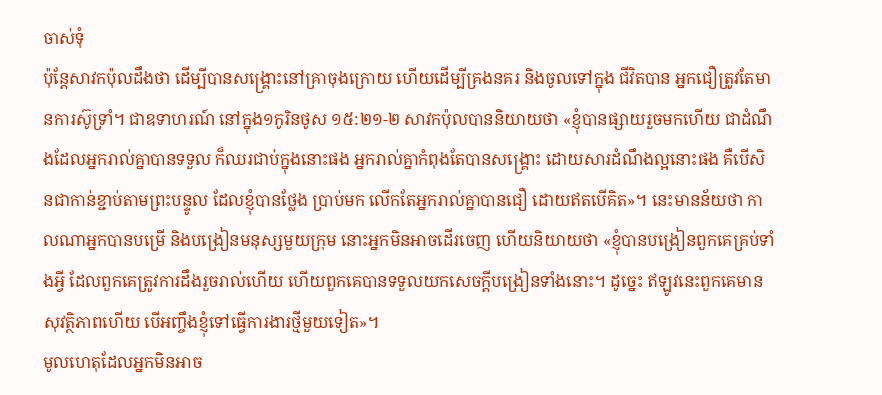ចាស់ទុំ
ប៉ុន្តែសាវកប៉ុលដឹងថា ដើម្បីបានសង្គ្រោះនៅគ្រាចុងក្រោយ ហើយដើម្បីគ្រងនគរ និងចូលទៅក្នុង ជីវិតបាន អ្នកជឿត្រូវតែមានការស៊ូទ្រាំ។ ជាឧទាហរណ៍ នៅក្នុង១កូរិនថូស ១៥:២១-២ សាវកប៉ុលបាននិយាយថា «ខ្ញុំបានផ្សាយរួចមកហើយ ជាដំណឹងដែលអ្នករាល់គ្នាបានទទួល ក៏ឈរជាប់ក្នុងនោះផង អ្នករាល់គ្នាកំពុងតែបានសង្គ្រោះ ដោយសារដំណឹងល្អនោះផង គឺបើសិនជាកាន់ខ្ជាប់តាមព្រះបន្ទូល ដែលខ្ញុំបានថ្លែង ប្រាប់មក លើកតែអ្នករាល់គ្នាបានជឿ ដោយឥតបើគិត»។ នេះមានន័យថា កាលណាអ្នកបានបម្រើ និងបង្រៀនមនុស្សមួយក្រុម នោះអ្នកមិនអាចដើរចេញ ហើយនិយាយថា «ខ្ញុំបានបង្រៀនពួកគេគ្រប់ទាំងអ្វី ដែលពួកគេត្រូវការដឹងរួចរាល់ហើយ ហើយពួកគេបានទទួលយកសេចក្តីបង្រៀនទាំងនោះ។ ដូច្នេះ ឥឡូវនេះពួកគេមានសុវត្ថិភាពហើយ បើអញ្ចឹងខ្ញុំទៅធ្វើការងារថ្មីមួយទៀត»។
មូលហេតុដែលអ្នកមិនអាច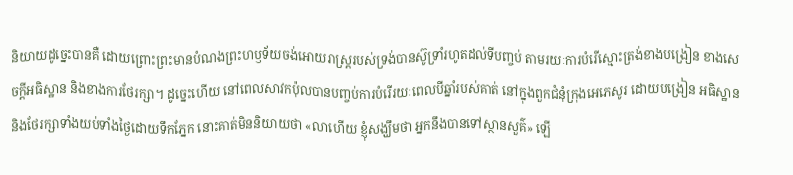និយាយដូច្នេះបានគឺ ដោយព្រោះព្រះមានបំណងព្រះហឫទ័យចង់អោយរាស្ត្ររបស់ទ្រង់បានស៊ូទ្រាំរហូតដល់ទីបញ្ចប់ តាមរយៈការបំរើស្មោះត្រង់ខាងបង្រៀន ខាងសេចក្តីអធិស្ឋាន និងខាងការថែរក្សា។ ដូច្នេះហើយ នៅពេលសាវកប៉ុលបានបញ្ចប់ការបំរើរយៈពេលបីឆ្នាំរបស់គាត់ នៅក្នុងពួកជំនុំក្រុងអេភេសូរ ដោយបង្រៀន អធិស្ឋាន និងថែរក្សាទាំងយប់ទាំងថ្ងៃដោយទឹកភ្នែក នោះគាត់មិននិយាយថា «លាហើយ ខ្ញុំសង្ឃឹមថា អ្នកនឹងបានទៅស្ថានសួគ៌» ឡើ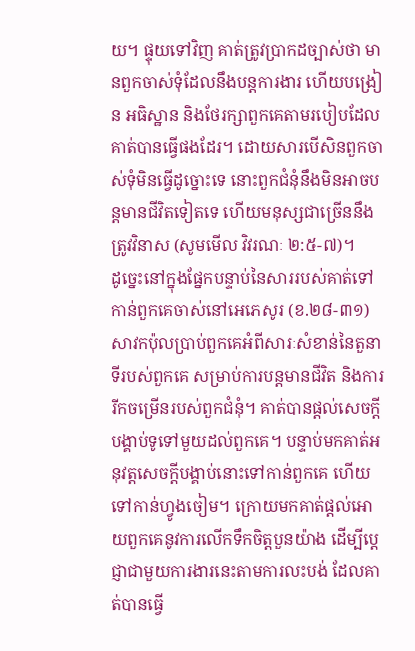យ។ ផ្ទុយទៅវិញ គាត់ត្រូវប្រាកដច្បាស់ថា មានពួកចាស់ទុំដែលនឹងបន្តការងារ ហើយបង្រៀន អធិស្ឋាន និងថែរក្សាពួកគេតាមរបៀបដែលគាត់បានធ្វើផងដែរ។ ដោយសារបើសិនពួកចាស់ទុំមិនធ្វើដូច្នោះទេ នោះពួកជំនុំនឹងមិនអាចបន្តមានជីវិតទៀតទេ ហើយមនុស្សជាច្រើននឹងត្រូវវិនាស (សូមមើល វិវរណៈ ២:៥-៧)។
ដូច្នេះនៅក្នុងផ្នែកបន្ទាប់នៃសាររបស់គាត់ទៅកាន់ពួកគេចាស់នៅអេភេសូរ (ខ.២៨-៣១) សាវកប៉ុលប្រាប់ពួកគេអំពីសារៈសំខាន់នៃតួនាទីរបស់ពួកគេ សម្រាប់ការបន្តមានជីវិត និងការរីកចម្រើនរបស់ពួកជំនុំ។ គាត់បានផ្តល់សេចក្តីបង្គាប់ទូទៅមួយដល់ពួកគេ។ បន្ទាប់មកគាត់អនុវត្តសេចក្តីបង្គាប់នោះទៅកាន់ពួកគេ ហើយទៅកាន់ហ្វូងចៀម។ ក្រោយមកគាត់ផ្តល់អោយពួកគេនូវការលើកទឹកចិត្តបួនយ៉ាង ដើម្បីប្ដេជ្ញាជាមួយការងារនេះតាមការលះបង់ ដែលគាត់បានធ្វើ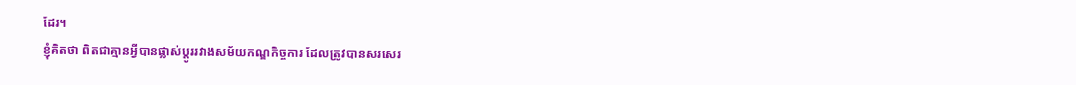ដែរ។
ខ្ញុំគិតថា ពិតជាគ្មានអ្វីបានផ្លាស់ប្តូររវាងសម័យកណ្ឌកិច្ចការ ដែលត្រូវបានសរសេរ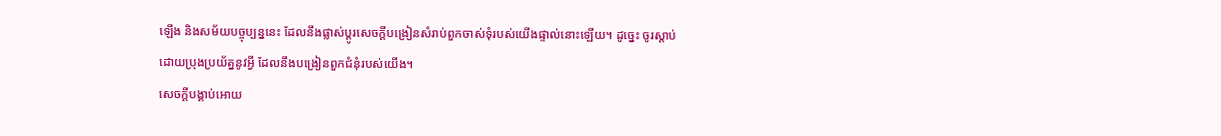ឡើង និងសម័យបច្ចុប្បន្ននេះ ដែលនឹងផ្លាស់ប្តូរសេចក្តីបង្រៀនសំរាប់ពួកចាស់ទុំរបស់យើងផ្ទាល់នោះឡើយ។ ដូច្នេះ ចូរស្តាប់ដោយប្រុងប្រយ័ត្ននូវអ្វី ដែលនឹងបង្រៀនពួកជំនុំរបស់យើង។
សេចក្តីបង្គាប់អោយ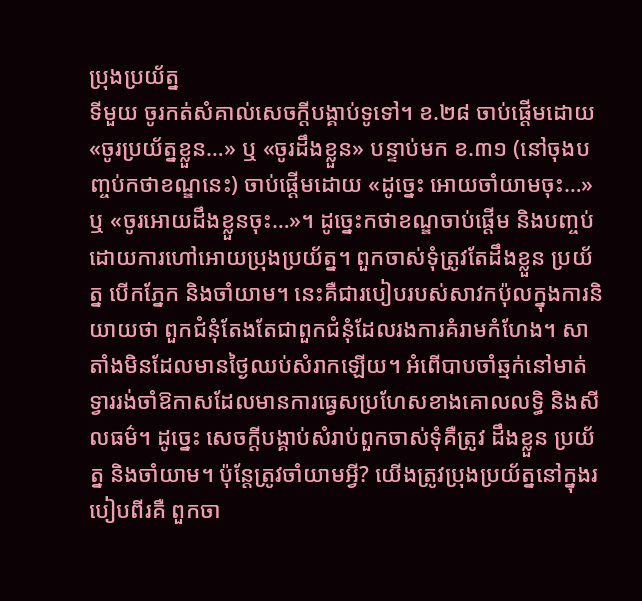ប្រុងប្រយ័ត្ន
ទីមួយ ចូរកត់សំគាល់សេចក្តីបង្គាប់ទូទៅ។ ខ.២៨ ចាប់ផ្តើមដោយ «ចូរប្រយ័ត្នខ្លួន…» ឬ «ចូរដឹងខ្លួន» បន្ទាប់មក ខ.៣១ (នៅចុងបញ្ចប់កថាខណ្ឌនេះ) ចាប់ផ្តើមដោយ «ដូច្នេះ អោយចាំយាមចុះ…» ឬ «ចូរអោយដឹងខ្លួនចុះ…»។ ដូច្នេះកថាខណ្ឌចាប់ផ្តើម និងបញ្ចប់ដោយការហៅអោយប្រុងប្រយ័ត្ន។ ពួកចាស់ទុំត្រូវតែដឹងខ្លួន ប្រយ័ត្ន បើកភ្នែក និងចាំយាម។ នេះគឺជារបៀបរបស់សាវកប៉ុលក្នុងការនិយាយថា ពួកជំនុំតែងតែជាពួកជំនុំដែលរងការគំរាមកំហែង។ សាតាំងមិនដែលមានថ្ងៃឈប់សំរាកឡើយ។ អំពើបាបចាំឆ្មក់នៅមាត់ទ្វាររង់ចាំឱកាសដែលមានការធ្វេសប្រហែសខាងគោលលទ្ធិ និងសីលធម៌។ ដូច្នេះ សេចក្តីបង្គាប់សំរាប់ពួកចាស់ទុំគឺត្រូវ ដឹងខ្លួន ប្រយ័ត្ន និងចាំយាម។ ប៉ុន្តែត្រូវចាំយាមអ្វី? យើងត្រូវប្រុងប្រយ័ត្ននៅក្នុងរបៀបពីរគឺ ពួកចា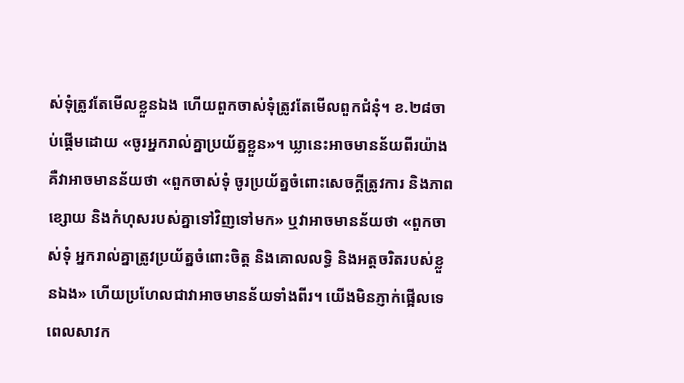ស់ទុំត្រូវតែមើលខ្លួនឯង ហើយពួកចាស់ទុំត្រូវតែមើលពួកជំនុំ។ ខ.២៨ចាប់ផ្តើមដោយ «ចូរអ្នករាល់គ្នាប្រយ័ត្នខ្លួន»។ ឃ្លានេះអាចមានន័យពីរយ៉ាង គឺវាអាចមានន័យថា «ពួកចាស់ទុំ ចូរប្រយ័ត្នចំពោះសេចក្តីត្រូវការ និងភាពខ្សោយ និងកំហុសរបស់គ្នាទៅវិញទៅមក» ឬវាអាចមានន័យថា «ពួកចាស់ទុំ អ្នករាល់គ្នាត្រូវប្រយ័ត្នចំពោះចិត្ត និងគោលលទ្ធិ និងអត្តចរិតរបស់ខ្លួនឯង» ហើយប្រហែលជាវាអាចមានន័យទាំងពីរ។ យើងមិនភ្ញាក់ផ្អើលទេ ពេលសាវក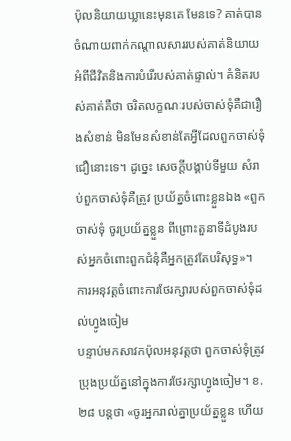ប៉ុលនិយាយឃ្លានេះមុនគេ មែនទេ? គាត់បានចំណាយពាក់កណ្តាលសាររបស់គាត់និយាយអំពីជីវិតនិងការបំរើរបស់គាត់ផ្ទាល់។ គំនិតរបស់គាត់គឺថា ចរិតលក្ខណៈរបស់ចាស់ទុំគឺជារឿងសំខាន់ មិនមែនសំខាន់តែអ្វីដែលពួកចាស់ទុំជឿនោះទេ។ ដូច្នេះ សេចក្តីបង្គាប់ទីមួយ សំរាប់ពួកចាស់ទុំគឺត្រូវ ប្រយ័ត្នចំពោះខ្លួនឯង «ពួកចាស់ទុំ ចូរប្រយ័ត្នខ្លួន ពីព្រោះតួនាទីដំបូងរបស់អ្នកចំពោះពួកជំនុំគឺអ្នកត្រូវតែបរិសុទ្ធ»។
ការអនុវត្តចំពោះការថែរក្សារបស់ពួកចាស់ទុំដល់ហ្វូងចៀម
បន្ទាប់មកសាវកប៉ុលអនុវត្តថា ពួកចាស់ទុំត្រូវប្រុងប្រយ័ត្ននៅក្នុងការថែរក្សាហ្វូងចៀម។ ខ.២៨ បន្តថា «ចូរអ្នករាល់គ្នាប្រយ័ត្នខ្លួន ហើយ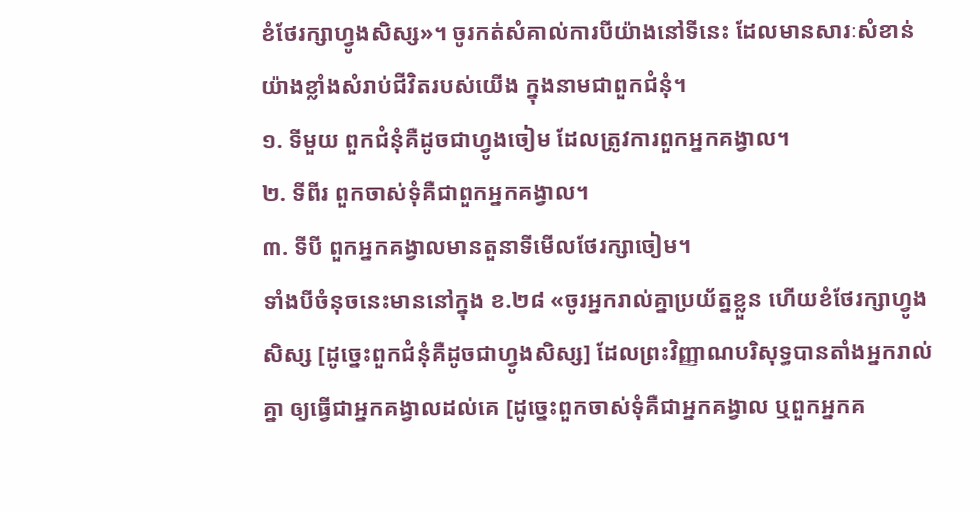ខំថែរក្សាហ្វូងសិស្ស»។ ចូរកត់សំគាល់ការបីយ៉ាងនៅទីនេះ ដែលមានសារៈសំខាន់យ៉ាងខ្លាំងសំរាប់ជីវិតរបស់យើង ក្នុងនាមជាពួកជំនុំ។
១. ទីមួយ ពួកជំនុំគឺដូចជាហ្វូងចៀម ដែលត្រូវការពួកអ្នកគង្វាល។
២. ទីពីរ ពួកចាស់ទុំគឺជាពួកអ្នកគង្វាល។
៣. ទីបី ពួកអ្នកគង្វាលមានតួនាទីមើលថែរក្សាចៀម។
ទាំងបីចំនុចនេះមាននៅក្នុង ខ.២៨ «ចូរអ្នករាល់គ្នាប្រយ័ត្នខ្លួន ហើយខំថែរក្សាហ្វូងសិស្ស [ដូច្នេះពួកជំនុំគឺដូចជាហ្វូងសិស្ស] ដែលព្រះវិញ្ញាណបរិសុទ្ធបានតាំងអ្នករាល់គ្នា ឲ្យធ្វើជាអ្នកគង្វាលដល់គេ [ដូច្នេះពួកចាស់ទុំគឺជាអ្នកគង្វាល ឬពួកអ្នកគ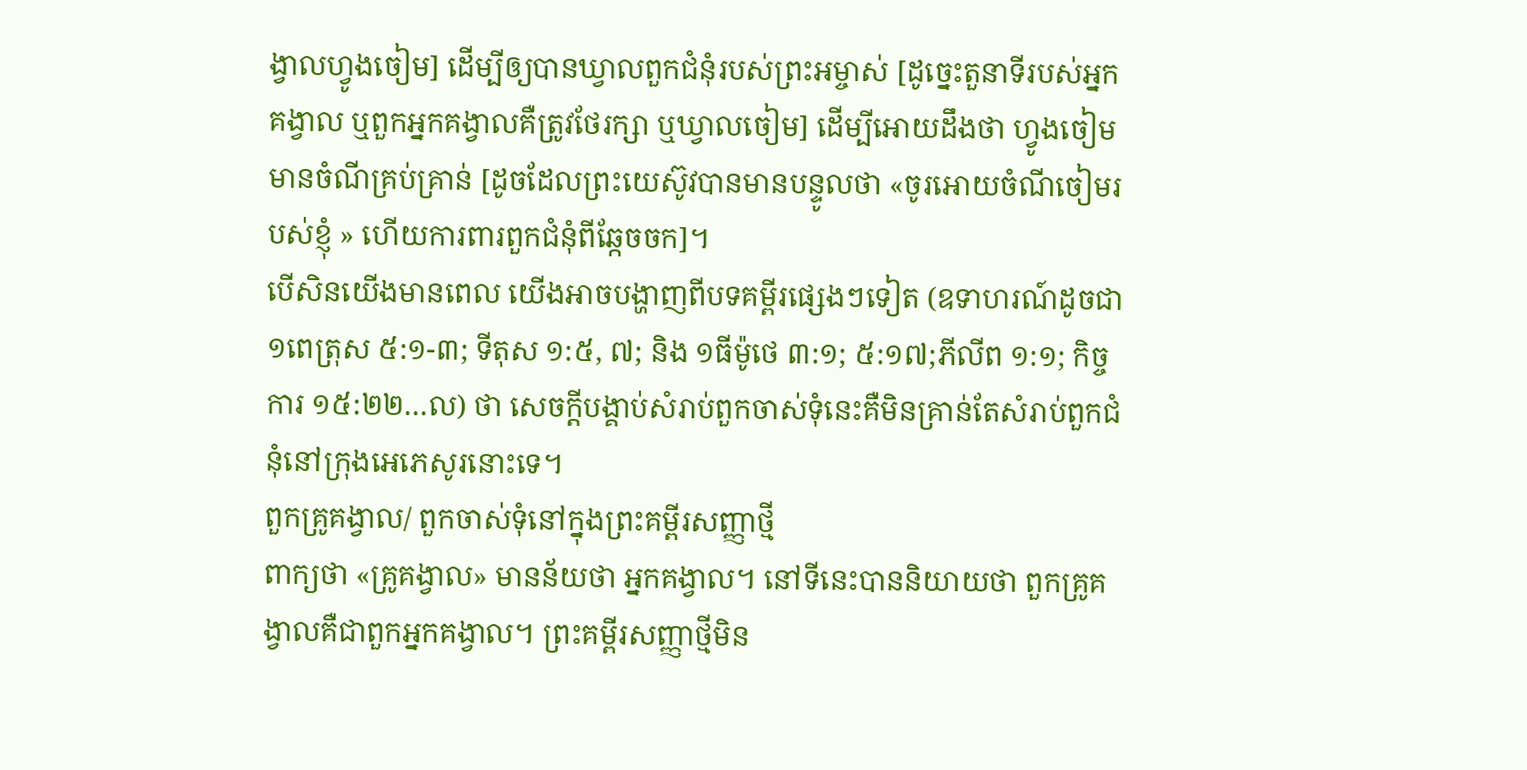ង្វាលហ្វូងចៀម] ដើម្បីឲ្យបានឃ្វាលពួកជំនុំរបស់ព្រះអម្ចាស់ [ដូច្នេះតួនាទីរបស់អ្នកគង្វាល ឬពួកអ្នកគង្វាលគឺត្រូវថែរក្សា ឬឃ្វាលចៀម] ដើម្បីអោយដឹងថា ហ្វូងចៀមមានចំណីគ្រប់គ្រាន់ [ដូចដែលព្រះយេស៊ូវបានមានបន្ទូលថា «ចូរអោយចំណីចៀមរបស់ខ្ញុំ » ហើយការពារពួកជំនុំពីឆ្កែចចក]។
បើសិនយើងមានពេល យើងអាចបង្ហាញពីបទគម្ពីរផ្សេងៗទៀត (ឧទាហរណ៍ដូចជា ១ពេត្រុស ៥:១-៣; ទីតុស ១:៥, ៧; និង ១ធីម៉ូថេ ៣:១; ៥:១៧;ភីលីព ១:១; កិច្ចការ ១៥:២២…ល) ថា សេចក្តីបង្គាប់សំរាប់ពួកចាស់ទុំនេះគឺមិនគ្រាន់តែសំរាប់ពួកជំនុំនៅក្រុងអេភេសូរនោះទេ។
ពួកគ្រូគង្វាល/ ពួកចាស់ទុំនៅក្នុងព្រះគម្ពីរសញ្ញាថ្មី
ពាក្យថា «គ្រូគង្វាល» មានន័យថា អ្នកគង្វាល។ នៅទីនេះបាននិយាយថា ពួកគ្រូគង្វាលគឺជាពួកអ្នកគង្វាល។ ព្រះគម្ពីរសញ្ញាថ្មីមិន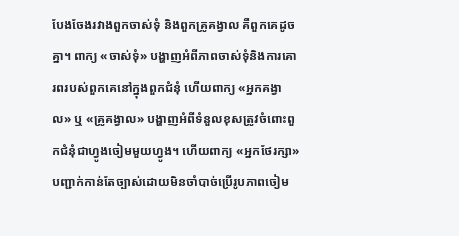បែងចែងរវាងពួកចាស់ទុំ និងពួកគ្រូគង្វាល គឺពួកគេដូចគ្នា។ ពាក្យ «ចាស់ទុំ» បង្ហាញអំពីភាពចាស់ទុំនិងការគោរពរបស់ពួកគេនៅក្នុងពួកជំនុំ ហើយពាក្យ «អ្នកគង្វាល» ឬ «គ្រូគង្វាល» បង្ហាញអំពីទំនួលខុសត្រូវចំពោះពួកជំនុំជាហ្វូងចៀមមួយហ្វូង។ ហើយពាក្យ «អ្នកថែរក្សា» បញ្ជាក់កាន់តែច្បាស់ដោយមិនចាំបាច់ប្រើរូបភាពចៀម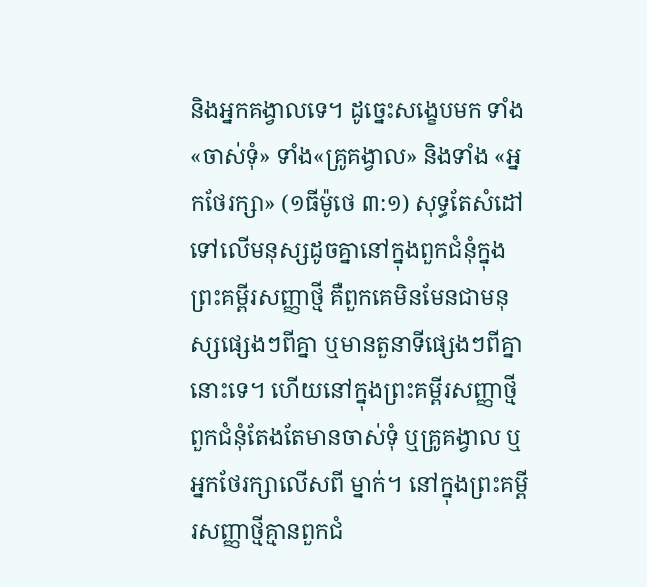និងអ្នកគង្វាលទេ។ ដូច្នេះសង្ខេបមក ទាំង «ចាស់ទុំ» ទាំង«គ្រូគង្វាល» និងទាំង «អ្នកថែរក្សា» (១ធីម៉ូថេ ៣:១) សុទ្ធតែសំដៅទៅលើមនុស្សដូចគ្នានៅក្នុងពួកជំនុំក្នុងព្រះគម្ពីរសញ្ញាថ្មី គឺពួកគេមិនមែនជាមនុស្សផ្សេងៗពីគ្នា ឬមានតួនាទីផ្សេងៗពីគ្នានោះទេ។ ហើយនៅក្នុងព្រះគម្ពីរសញ្ញាថ្មី ពួកជំនុំតែងតែមានចាស់ទុំ ឬគ្រូគង្វាល ឬអ្នកថែរក្សាលើសពី ម្នាក់។ នៅក្នុងព្រះគម្ពីរសញ្ញាថ្មីគ្មានពួកជំ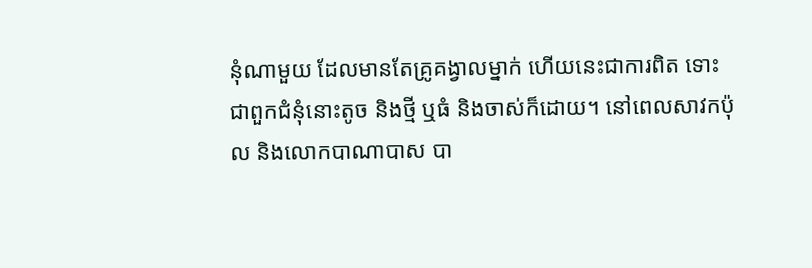នុំណាមួយ ដែលមានតែគ្រូគង្វាលម្នាក់ ហើយនេះជាការពិត ទោះជាពួកជំនុំនោះតូច និងថ្មី ឬធំ និងចាស់ក៏ដោយ។ នៅពេលសាវកប៉ុល និងលោកបាណាបាស បា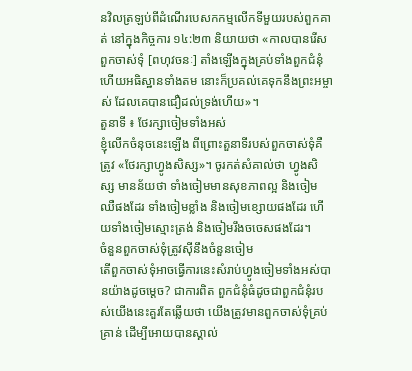នវិលត្រឡប់ពីដំណើរបេសកកម្មលើកទីមួយរបស់ពួកគាត់ នៅក្នុងកិច្ចការ ១៤:២៣ និយាយថា «កាលបានរើសពួកចាស់ទុំ [ពហុវចនៈ] តាំងឡើងក្នុងគ្រប់ទាំងពួកជំនុំ ហើយអធិស្ឋានទាំងតម នោះក៏ប្រគល់គេទុកនឹងព្រះអម្ចាស់ ដែលគេបានជឿដល់ទ្រង់ហើយ»។
តួនាទី ៖ ថែរក្សាចៀមទាំងអស់
ខ្ញុំលើកចំនុចនេះឡើង ពីព្រោះតួនាទីរបស់ពួកចាស់ទុំគឺត្រូវ «ថែរក្សាហ្វូងសិស្ស»។ ចូរកត់សំគាល់ថា ហ្វូងសិស្ស មានន័យថា ទាំងចៀមមានសុខភាពល្អ និងចៀមឈឺផងដែរ ទាំងចៀមខ្លាំង និងចៀមខ្សោយផងដែរ ហើយទាំងចៀមស្មោះត្រង់ និងចៀមរឹងចចេសផងដែរ។
ចំនួនពួកចាស់ទុំត្រូវស៊ីនឹងចំនួនចៀម
តើពួកចាស់ទុំអាចធ្វើការនេះសំរាប់ហ្វូងចៀមទាំងអស់បានយ៉ាងដូចម្តេច? ជាការពិត ពួកជំនុំធំដូចជាពួកជំនុំរបស់យើងនេះគួរតែឆ្លើយថា យើងត្រូវមានពួកចាស់ទុំគ្រប់គ្រាន់ ដើម្បីអោយបានស្គាល់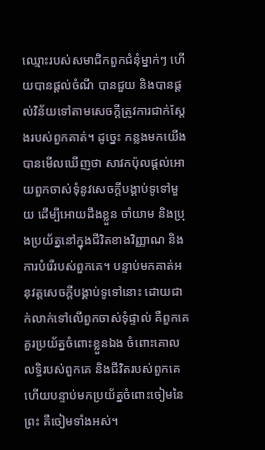ឈ្មោះរបស់សមាជិកពួកជំនុំម្នាក់ៗ ហើយបានផ្តល់ចំណី បានជួយ និងបានផ្តល់វិន័យទៅតាមសេចក្តីត្រូវការជាក់ស្តែងរបស់ពួកគាត់។ ដូច្នេះ កន្លងមកយើងបានមើលឃើញថា សាវកប៉ុលផ្តល់អោយពួកចាស់ទុំនូវសេចក្តីបង្គាប់ទូទៅមួយ ដើម្បីអោយដឹងខ្លួន ចាំយាម និងប្រុងប្រយ័ត្ននៅក្នុងជីវិតខាងវិញ្ញាណ និងការបំរើរបស់ពួកគេ។ បន្ទាប់មកគាត់អនុវត្តសេចក្តីបង្គាប់ទូទៅនោះ ដោយជាក់លាក់ទៅលើពួកចាស់ទុំផ្ទាល់ គឺពួកគេគួរប្រយ័ត្នចំពោះខ្លួនឯង ចំពោះគោលលទ្ធិរបស់ពួកគេ និងជីវិតរបស់ពួកគេ ហើយបន្ទាប់មកប្រយ័ត្នចំពោះចៀមនៃព្រះ គឺចៀមទាំងអស់។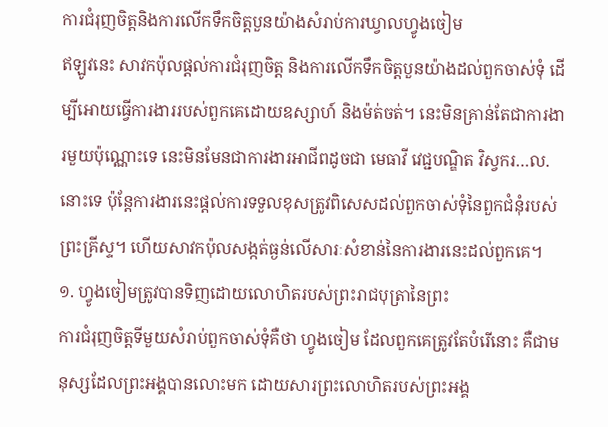ការជំរុញចិត្តនិងការលើកទឹកចិត្តបួនយ៉ាងសំរាប់ការឃ្វាលហ្វូងចៀម
ឥឡូវនេះ សាវកប៉ុលផ្តល់ការជំរុញចិត្ត និងការលើកទឹកចិត្តបួនយ៉ាងដល់ពួកចាស់ទុំ ដើម្បីអោយធ្វើការងាររបស់ពួកគេដោយឧស្សាហ៍ និងម៉ត់ចត់។ នេះមិនគ្រាន់តែជាការងារមួយប៉ុណ្ណោះទេ នេះមិនមែនជាការងារអាជីពដូចជា មេធាវី វេជ្ជបណ្ឌិត វិស្វករ…ល.នោះទេ ប៉ុន្តែការងារនេះផ្តល់ការទទួលខុសត្រូវពិសេសដល់ពួកចាស់ទុំនៃពួកជំនុំរបស់ព្រះគ្រីស្ទ។ ហើយសាវកប៉ុលសង្កត់ធ្ងន់លើសារៈសំខាន់នៃការងារនេះដល់ពួកគេ។
១. ហ្វូងចៀមត្រូវបានទិញដោយលោហិតរបស់ព្រះរាជបុត្រានៃព្រះ
ការជំរុញចិត្តទីមួយសំរាប់ពួកចាស់ទុំគឺថា ហ្វូងចៀម ដែលពួកគេត្រូវតែបំរើនោះ គឺជាមនុស្សដែលព្រះអង្គបានលោះមក ដោយសារព្រះលោហិតរបស់ព្រះអង្គ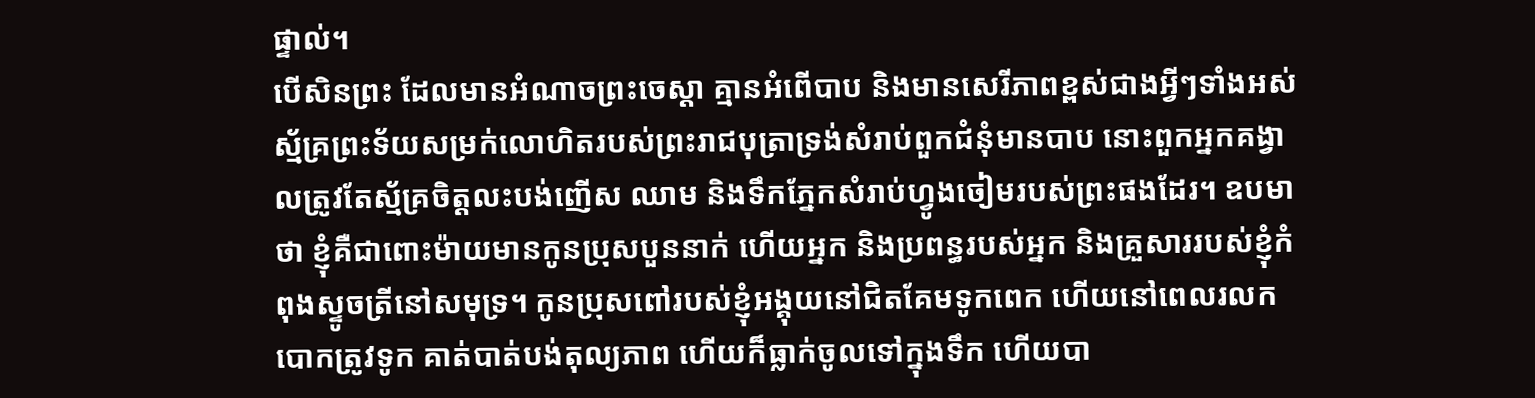ផ្ទាល់។
បើសិនព្រះ ដែលមានអំណាចព្រះចេស្ដា គ្មានអំពើបាប និងមានសេរីភាពខ្ពស់ជាងអ្វីៗទាំងអស់ ស្ម័គ្រព្រះទ័យសម្រក់លោហិតរបស់ព្រះរាជបុត្រាទ្រង់សំរាប់ពួកជំនុំមានបាប នោះពួកអ្នកគង្វាលត្រូវតែស្ម័គ្រចិត្តលះបង់ញើស ឈាម និងទឹកភ្នែកសំរាប់ហ្វូងចៀមរបស់ព្រះផងដែរ។ ឧបមាថា ខ្ញុំគឺជាពោះម៉ាយមានកូនប្រុសបួននាក់ ហើយអ្នក និងប្រពន្ធរបស់អ្នក និងគ្រួសាររបស់ខ្ញុំកំពុងស្ទូចត្រីនៅសមុទ្រ។ កូនប្រុសពៅរបស់ខ្ញុំអង្គុយនៅជិតគែមទូកពេក ហើយនៅពេលរលកបោកត្រូវទូក គាត់បាត់បង់តុល្យភាព ហើយក៏ធ្លាក់ចូលទៅក្នុងទឹក ហើយបា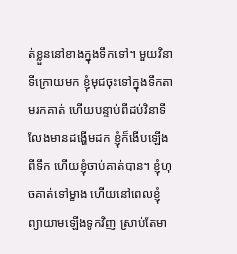ត់ខ្លួននៅខាងក្នុងទឹកទៅ។ មួយវិនាទីក្រោយមក ខ្ញុំមុជចុះទៅក្នុងទឹកតាមរកគាត់ ហើយបន្ទាប់ពីដប់វិនាទីលែងមានដង្ហើមដក ខ្ញុំក៏ងើបឡើងពីទឹក ហើយខ្ញុំចាប់គាត់បាន។ ខ្ញុំហុចគាត់ទៅម្ខាង ហើយនៅពេលខ្ញុំព្យាយាមឡើងទូកវិញ ស្រាប់តែមា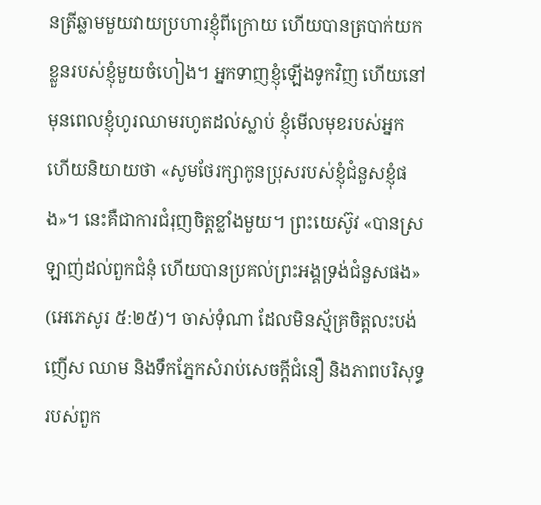នត្រីឆ្លាមមួយវាយប្រហារខ្ញុំពីក្រោយ ហើយបានត្របាក់យកខ្លួនរបស់ខ្ញុំមួយចំហៀង។ អ្នកទាញខ្ញុំឡើងទូកវិញ ហើយនៅមុនពេលខ្ញុំហូរឈាមរហូតដល់ស្លាប់ ខ្ញុំមើលមុខរបស់អ្នក ហើយនិយាយថា «សូមថែរក្សាកូនប្រុសរបស់ខ្ញុំជំនួសខ្ញុំផង»។ នេះគឺជាការជំរុញចិត្តខ្លាំងមួយ។ ព្រះយេស៊ូវ «បានស្រឡាញ់ដល់ពួកជំនុំ ហើយបានប្រគល់ព្រះអង្គទ្រង់ជំនួសផង» (អេភេសូរ ៥:២៥)។ ចាស់ទុំណា ដែលមិនស្ម័គ្រចិត្តលះបង់ញើស ឈាម និងទឹកភ្នែកសំរាប់សេចក្តីជំនឿ និងភាពបរិសុទ្ធរបស់ពួក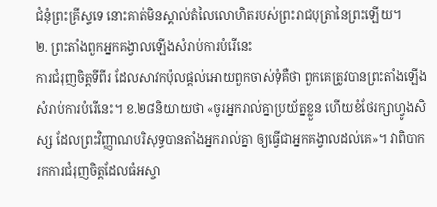ជំនុំព្រះគ្រីស្ទទេ នោះគាត់មិនស្គាល់តំលៃលោហិតរបស់ព្រះរាជបុត្រានៃព្រះឡើយ។
២. ព្រះតាំងពួកអ្នកគង្វាលឡើងសំរាប់ការបំរើនេះ
ការជំរុញចិត្តទីពីរ ដែលសាវកប៉ុលផ្តល់អោយពួកចាស់ទុំគឺថា ពួកគេត្រូវបានព្រះតាំងឡើងសំរាប់ការបំរើនេះ។ ខ.២៨និយាយថា «ចូរអ្នករាល់គ្នាប្រយ័ត្នខ្លួន ហើយខំថែរក្សាហ្វូងសិស្ស ដែលព្រះវិញ្ញាណបរិសុទ្ធបានតាំងអ្នករាល់គ្នា ឲ្យធ្វើជាអ្នកគង្វាលដល់គេ»។ វាពិបាករកការជំរុញចិត្តដែលធំអស្ចា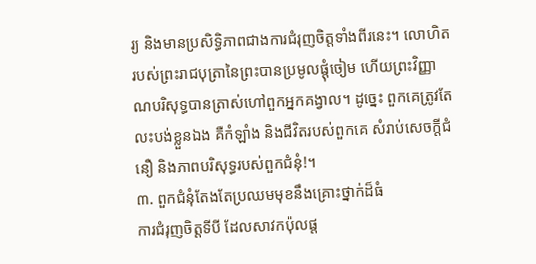រ្យ និងមានប្រសិទ្ធិភាពជាងការជំរុញចិត្តទាំងពីរនេះ។ លោហិតរបស់ព្រះរាជបុត្រានៃព្រះបានប្រមូលផ្តុំចៀម ហើយព្រះវិញ្ញាណបរិសុទ្ធបានត្រាស់ហៅពួកអ្នកគង្វាល។ ដូច្នេះ ពួកគេត្រូវតែលះបង់ខ្លួនឯង គឺកំឡាំង និងជីវិតរបស់ពួកគេ សំរាប់សេចក្តីជំនឿ និងភាពបរិសុទ្ធរបស់ពួកជំនុំ!។
៣. ពួកជំនុំតែងតែប្រឈមមុខនឹងគ្រោះថ្នាក់ដ៏ធំ
ការជំរុញចិត្តទីបី ដែលសាវកប៉ុលផ្ត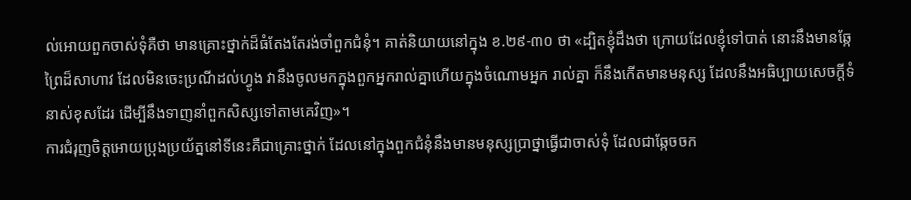ល់អោយពួកចាស់ទុំគឺថា មានគ្រោះថ្នាក់ដ៏ធំតែងតែរង់ចាំពួកជំនុំ។ គាត់និយាយនៅក្នុង ខ.២៩-៣០ ថា «ដ្បិតខ្ញុំដឹងថា ក្រោយដែលខ្ញុំទៅបាត់ នោះនឹងមានឆ្កែព្រៃដ៏សាហាវ ដែលមិនចេះប្រណីដល់ហ្វូង វានឹងចូលមកក្នុងពួកអ្នករាល់គ្នាហើយក្នុងចំណោមអ្នក រាល់គ្នា ក៏នឹងកើតមានមនុស្ស ដែលនឹងអធិប្បាយសេចក្តីទំនាស់ខុសដែរ ដើម្បីនឹងទាញនាំពួកសិស្សទៅតាមគេវិញ»។
ការជំរុញចិត្តអោយប្រុងប្រយ័ត្ននៅទីនេះគឺជាគ្រោះថ្នាក់ ដែលនៅក្នុងពួកជំនុំនឹងមានមនុស្សប្រាថ្នាធ្វើជាចាស់ទុំ ដែលជាឆ្កែចចក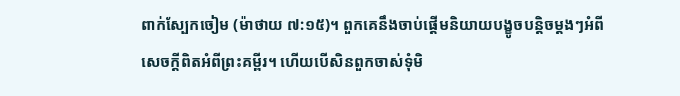ពាក់ស្បែកចៀម (ម៉ាថាយ ៧:១៥)។ ពួកគេនឹងចាប់ផ្តើមនិយាយបង្ខូចបន្តិចម្តងៗអំពីសេចក្តីពិតអំពីព្រះគម្ពីរ។ ហើយបើសិនពួកចាស់ទុំមិ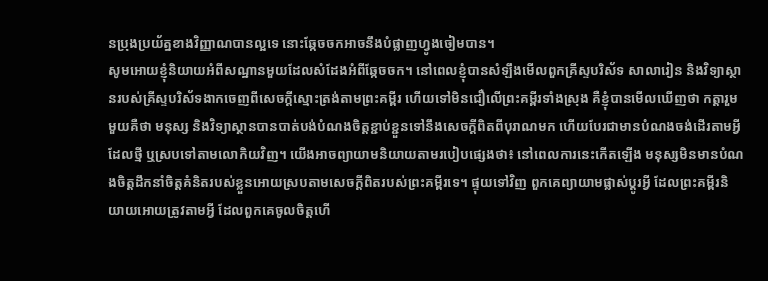នប្រុងប្រយ័ត្នខាងវិញ្ញាណបានល្អទេ នោះឆ្កែចចកអាចនឹងបំផ្លាញហ្វូងចៀមបាន។
សូមអោយខ្ញុំនិយាយអំពីសណ្ឋានមួយដែលសំដែងអំពីឆ្កែចចក។ នៅពេលខ្ញុំបានសំឡឹងមើលពួកគ្រីស្ទបរិស័ទ សាលារៀន និងវិទ្យាស្ថានរបស់គ្រីស្ទបរិស័ទងាកចេញពីសេចក្តីស្មោះត្រង់តាមព្រះគម្ពីរ ហើយទៅមិនជឿលើព្រះគម្ពីរទាំងស្រុង គឺខ្ញុំបានមើលឃើញថា កត្តារួមមួយគឺថា មនុស្ស និងវិទ្យាស្ថានបានបាត់បង់បំណងចិត្តខ្ជាប់ខ្ជួនទៅនឹងសេចក្តីពិតពីបុរាណមក ហើយបែរជាមានបំណងចង់ដើរតាមអ្វីដែលថ្មី ឬស្របទៅតាមលោកិយវិញ។ យើងអាចព្យាយាមនិយាយតាមរបៀបផ្សេងថា៖ នៅពេលការនេះកើតឡើង មនុស្សមិនមានបំណងចិត្តដឹកនាំចិត្តគំនិតរបស់ខ្លួនអោយស្របតាមសេចក្តីពិតរបស់ព្រះគម្ពីរទេ។ ផ្ទុយទៅវិញ ពួកគេព្យាយាមផ្លាស់ប្តូរអ្វី ដែលព្រះគម្ពីរនិយាយអោយត្រូវតាមអ្វី ដែលពួកគេចូលចិត្តហើ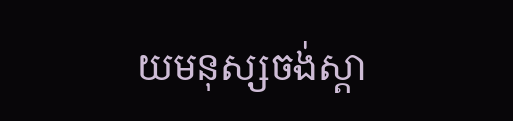យមនុស្សចង់ស្តា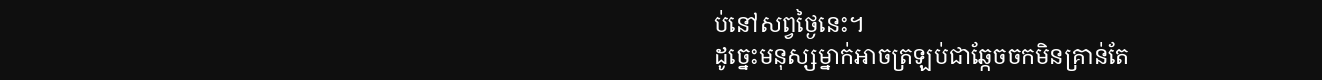ប់នៅសព្វថ្ងៃនេះ។
ដូច្នេះមនុស្សម្នាក់អាចត្រឡប់ជាឆ្កែចចកមិនគ្រាន់តែ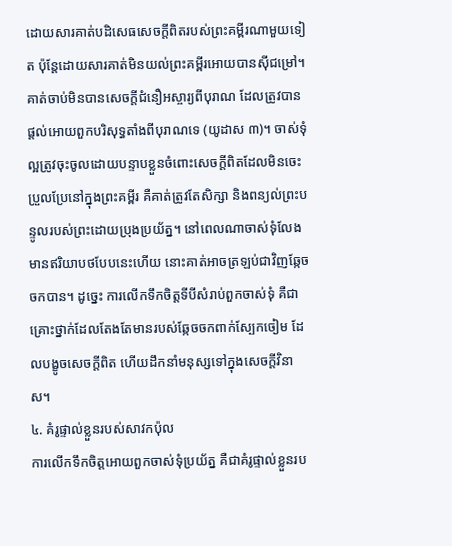ដោយសារគាត់បដិសេធសេចក្តីពិតរបស់ព្រះគម្ពីរណាមួយទៀត ប៉ុន្តែដោយសារគាត់មិនយល់ព្រះគម្ពីរអោយបានស៊ីជម្រៅ។ គាត់ចាប់មិនបានសេចក្តីជំនឿអស្ចារ្យពីបុរាណ ដែលត្រូវបានផ្តល់អោយពួកបរិសុទ្ធតាំងពីបុរាណទេ (យូដាស ៣)។ ចាស់ទុំល្អត្រូវចុះចូលដោយបន្ទាបខ្លួនចំពោះសេចក្តីពិតដែលមិនចេះប្រួលប្រែនៅក្នុងព្រះគម្ពីរ គឺគាត់ត្រូវតែសិក្សា និងពន្យល់ព្រះបន្ទូលរបស់ព្រះដោយប្រុងប្រយ័ត្ន។ នៅពេលណាចាស់ទុំលែងមានឥរិយាបថបែបនេះហើយ នោះគាត់អាចត្រឡប់ជាវិញឆ្កែចចកបាន។ ដូច្នេះ ការលើកទឹកចិត្តទីបីសំរាប់ពួកចាស់ទុំ គឺជាគ្រោះថ្នាក់ដែលតែងតែមានរបស់ឆ្កែចចកពាក់ស្បែកចៀម ដែលបង្ខូចសេចក្តីពិត ហើយដឹកនាំមនុស្សទៅក្នុងសេចក្តីវិនាស។
៤. គំរូផ្ទាល់ខ្លួនរបស់សាវកប៉ុល
ការលើកទឹកចិត្តអោយពួកចាស់ទុំប្រយ័ត្ន គឺជាគំរូផ្ទាល់ខ្លួនរប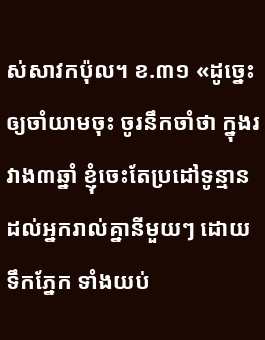ស់សាវកប៉ុល។ ខ.៣១ «ដូច្នេះ ឲ្យចាំយាមចុះ ចូរនឹកចាំថា ក្នុងរវាង៣ឆ្នាំ ខ្ញុំចេះតែប្រដៅទូន្មានដល់អ្នករាល់គ្នានីមួយៗ ដោយទឹកភ្នែក ទាំងយប់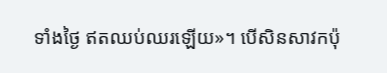ទាំងថ្ងៃ ឥតឈប់ឈរឡើយ»។ បើសិនសាវកប៉ុ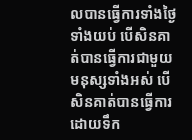លបានធ្វើការទាំងថ្ងៃទាំងយប់ បើសិនគាត់បានធ្វើការជាមួយមនុស្សទាំងអស់ បើសិនគាត់បានធ្វើការដោយទឹក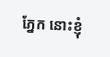ភ្នែក នោះខ្ញុំ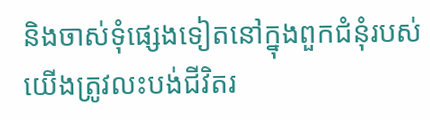និងចាស់ទុំផ្សេងទៀតនៅក្នុងពួកជំនុំរបស់យើងត្រូវលះបង់ជីវិតរ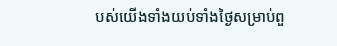បស់យើងទាំងយប់ទាំងថ្ងៃសម្រាប់ពួ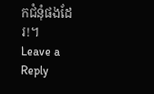កជំនុំផងដែរ!។
Leave a Reply